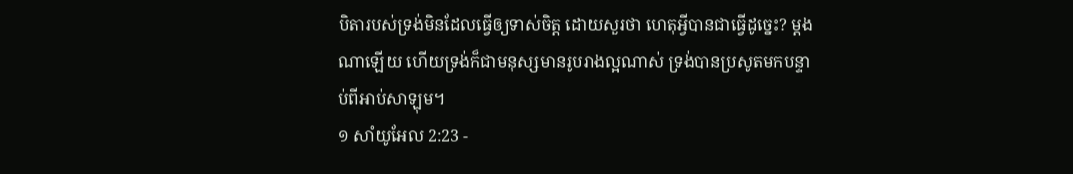បិតារបស់ទ្រង់មិនដែលធ្វើឲ្យទាស់ចិត្ត ដោយសួរថា ហេតុអ្វីបានជាធ្វើដូច្នេះ? ម្ដងណាឡើយ ហើយទ្រង់ក៏ជាមនុស្សមានរូបរាងល្អណាស់ ទ្រង់បានប្រសូតមកបន្ទាប់ពីអាប់សាឡុម។
១ សាំយូអែល 2:23 -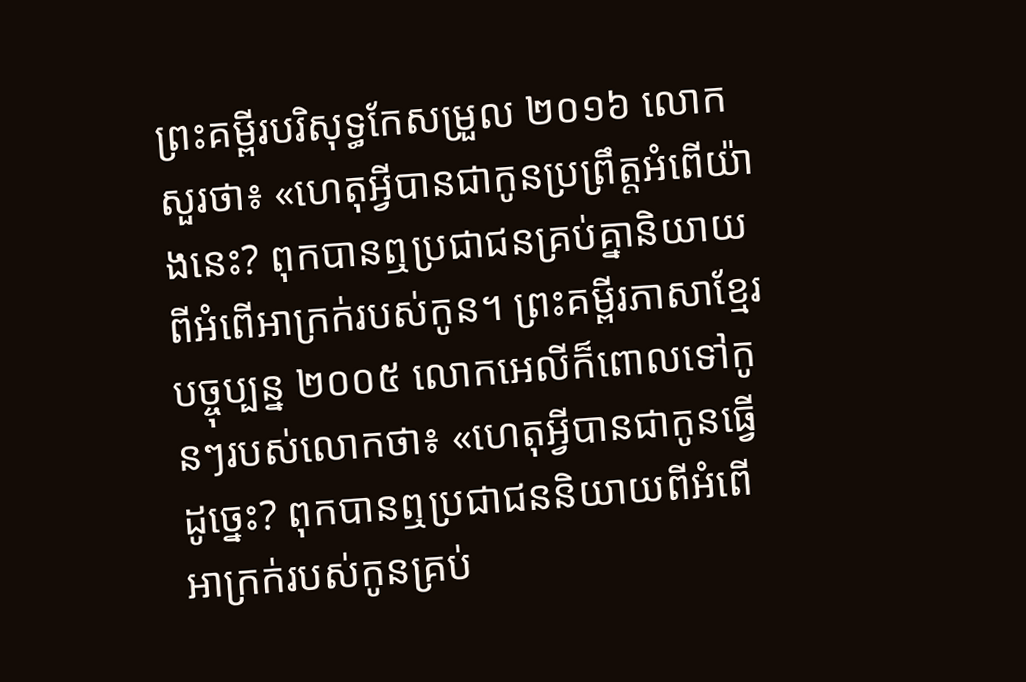ព្រះគម្ពីរបរិសុទ្ធកែសម្រួល ២០១៦ លោកសួរថា៖ «ហេតុអ្វីបានជាកូនប្រព្រឹត្តអំពើយ៉ាងនេះ? ពុកបានឮប្រជាជនគ្រប់គ្នានិយាយពីអំពើអាក្រក់របស់កូន។ ព្រះគម្ពីរភាសាខ្មែរបច្ចុប្បន្ន ២០០៥ លោកអេលីក៏ពោលទៅកូនៗរបស់លោកថា៖ «ហេតុអ្វីបានជាកូនធ្វើដូច្នេះ? ពុកបានឮប្រជាជននិយាយពីអំពើអាក្រក់របស់កូនគ្រប់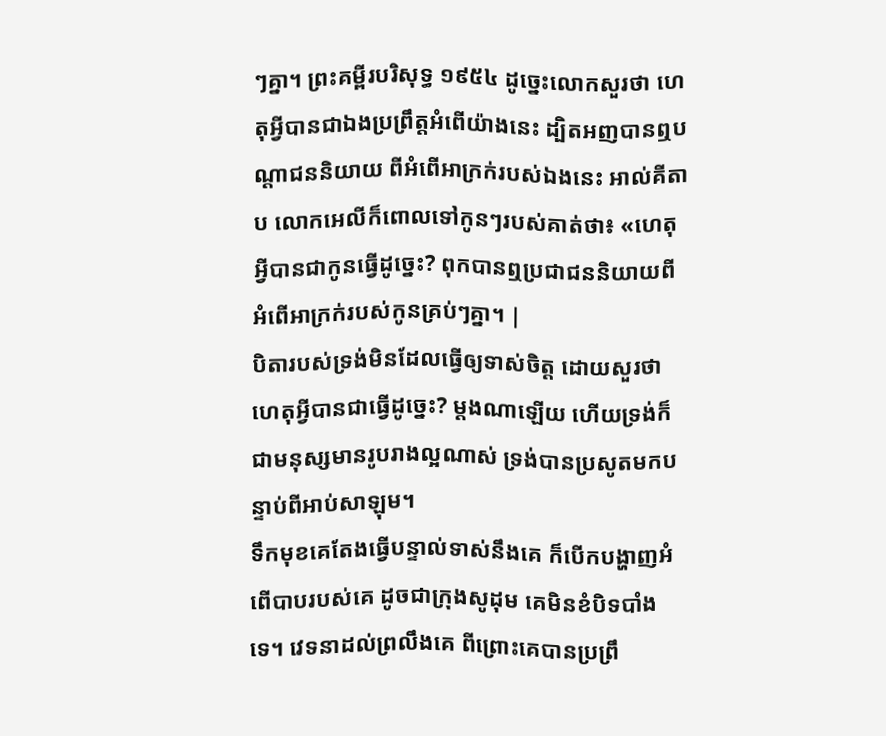ៗគ្នា។ ព្រះគម្ពីរបរិសុទ្ធ ១៩៥៤ ដូច្នេះលោកសួរថា ហេតុអ្វីបានជាឯងប្រព្រឹត្តអំពើយ៉ាងនេះ ដ្បិតអញបានឮបណ្តាជននិយាយ ពីអំពើអាក្រក់របស់ឯងនេះ អាល់គីតាប លោកអេលីក៏ពោលទៅកូនៗរបស់គាត់ថា៖ «ហេតុអ្វីបានជាកូនធ្វើដូច្នេះ? ពុកបានឮប្រជាជននិយាយពីអំពើអាក្រក់របស់កូនគ្រប់ៗគ្នា។ |
បិតារបស់ទ្រង់មិនដែលធ្វើឲ្យទាស់ចិត្ត ដោយសួរថា ហេតុអ្វីបានជាធ្វើដូច្នេះ? ម្ដងណាឡើយ ហើយទ្រង់ក៏ជាមនុស្សមានរូបរាងល្អណាស់ ទ្រង់បានប្រសូតមកបន្ទាប់ពីអាប់សាឡុម។
ទឹកមុខគេតែងធ្វើបន្ទាល់ទាស់នឹងគេ ក៏បើកបង្ហាញអំពើបាបរបស់គេ ដូចជាក្រុងសូដុម គេមិនខំបិទបាំងទេ។ វេទនាដល់ព្រលឹងគេ ពីព្រោះគេបានប្រព្រឹ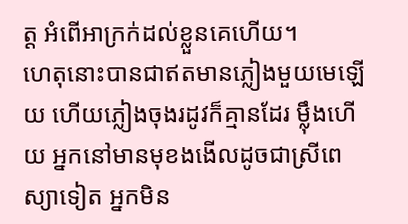ត្ត អំពើអាក្រក់ដល់ខ្លួនគេហើយ។
ហេតុនោះបានជាឥតមានភ្លៀងមួយមេឡើយ ហើយភ្លៀងចុងរដូវក៏គ្មានដែរ ម៉្លឹងហើយ អ្នកនៅមានមុខងងើលដូចជាស្រីពេស្យាទៀត អ្នកមិន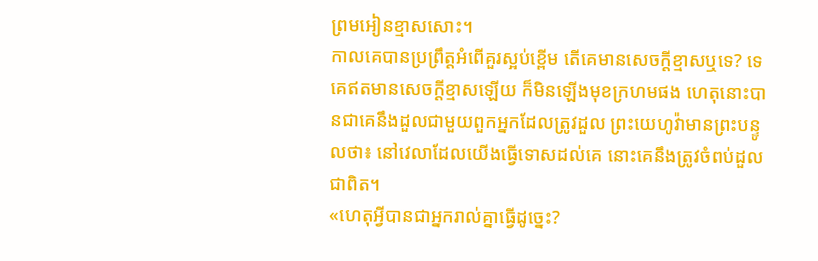ព្រមអៀនខ្មាសសោះ។
កាលគេបានប្រព្រឹត្តអំពើគួរស្អប់ខ្ពើម តើគេមានសេចក្ដីខ្មាសឬទេ? ទេ គេឥតមានសេចក្ដីខ្មាសឡើយ ក៏មិនឡើងមុខក្រហមផង ហេតុនោះបានជាគេនឹងដួលជាមួយពួកអ្នកដែលត្រូវដួល ព្រះយេហូវ៉ាមានព្រះបន្ទូលថា៖ នៅវេលាដែលយើងធ្វើទោសដល់គេ នោះគេនឹងត្រូវចំពប់ដួលជាពិត។
«ហេតុអ្វីបានជាអ្នករាល់គ្នាធ្វើដូច្នេះ?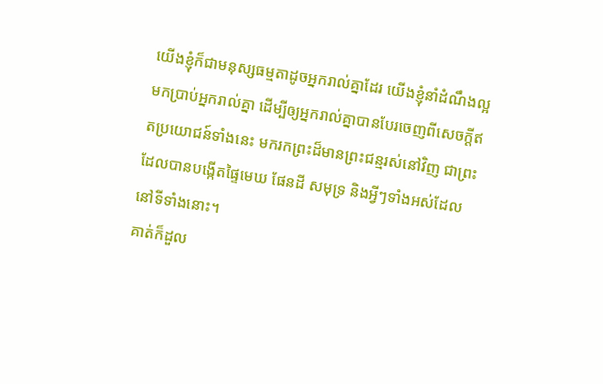យើងខ្ញុំក៏ជាមនុស្សធម្មតាដូចអ្នករាល់គ្នាដែរ យើងខ្ញុំនាំដំណឹងល្អមកប្រាប់អ្នករាល់គ្នា ដើម្បីឲ្យអ្នករាល់គ្នាបានបែរចេញពីសេចក្ដីឥតប្រយោជន៍ទាំងនេះ មករកព្រះដ៏មានព្រះជន្មរស់នៅវិញ ជាព្រះដែលបានបង្កើតផ្ទៃមេឃ ផែនដី សមុទ្រ និងអ្វីៗទាំងអស់ដែលនៅទីទាំងនោះ។
គាត់ក៏ដួល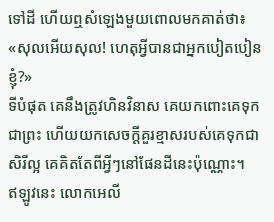ទៅដី ហើយឮសំឡេងមួយពោលមកគាត់ថា៖ «សុលអើយសុល! ហេតុអ្វីបានជាអ្នកបៀតបៀនខ្ញុំ?»
ទីបំផុត គេនឹងត្រូវហិនវិនាស គេយកពោះគេទុកជាព្រះ ហើយយកសេចក្ដីគួរខ្មាសរបស់គេទុកជាសិរីល្អ គេគិតតែពីអ្វីៗនៅផែនដីនេះប៉ុណ្ណោះ។
ឥឡូវនេះ លោកអេលី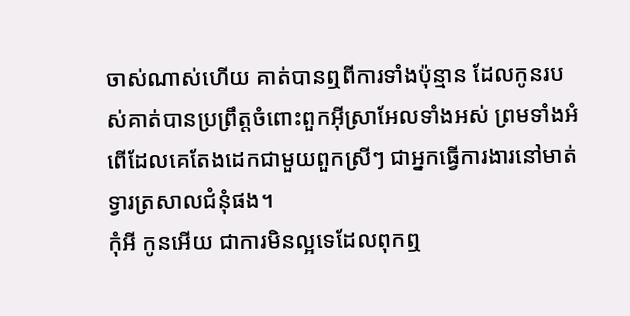ចាស់ណាស់ហើយ គាត់បានឮពីការទាំងប៉ុន្មាន ដែលកូនរបស់គាត់បានប្រព្រឹត្តចំពោះពួកអ៊ីស្រាអែលទាំងអស់ ព្រមទាំងអំពើដែលគេតែងដេកជាមួយពួកស្រីៗ ជាអ្នកធ្វើការងារនៅមាត់ទ្វារត្រសាលជំនុំផង។
កុំអី កូនអើយ ជាការមិនល្អទេដែលពុកឮ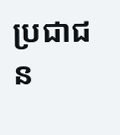ប្រជាជន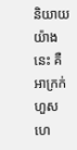និយាយយ៉ាងនេះ គឺអាក្រក់ហួសហេ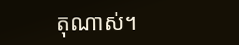តុណាស់។